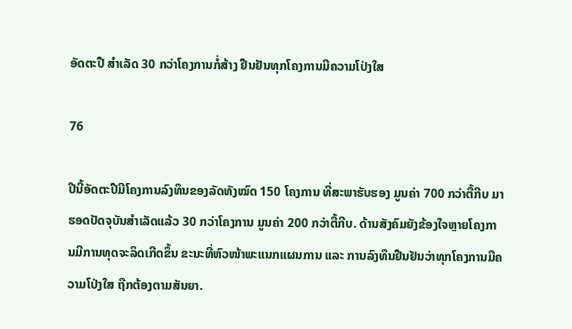ອັດຕະປື ສຳເລັດ 30 ກວ່າໂຄງການກໍ່ສ້າງ ຢືນຢັນທຸກໂຄງການມີຄວາມໂປ່ງໃສ

76

ປີນີ້ອັດຕະປືມີໂຄງການລົງທຶນຂອງລັດທັງໝົດ 150 ໂຄງການ ທີ່ສະພາຮັບຮອງ ມູນຄ່າ 700 ກວ່າຕື້ກີບ ມາຮອດປັດຈຸບັນສຳເລັດແລ້ວ 30 ກວ່າໂຄງການ ມູນຄ່າ 200 ກວ່າຕື້ກີບ. ດ້ານສັງຄົມຍັງຂ້ອງໃຈຫຼາຍໂຄງການມີການທຸດຈະລິດເກີດຂຶ້ນ ຂະນະທີ່ຫົວໜ້າພະແນກແຜນການ ແລະ ການລົງທຶນຢືນຢັນວ່າທຸກໂຄງການມີຄວາມໂປ່ງໃສ ຖືກຕ້ອງຕາມສັນຍາ.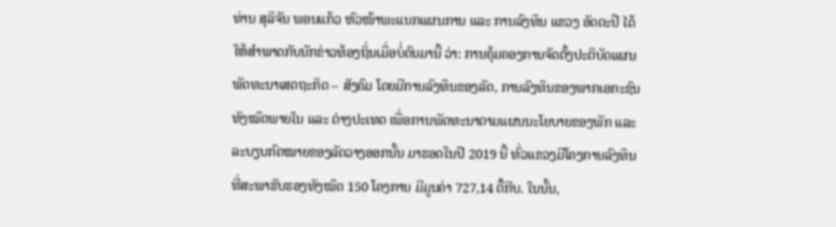ທ່ານ ສຸລິຈັນ ພອນແກ້ວ ຫົວໜ້າພະແນກແຜນການ ແລະ ການລົງທຶນ ແຂວງ ອັດຕະປື ໄດ້ໃຫ້ສຳພາດກັບນັກຂ່າວທ້ອງຖິ່ນເມື່ອບໍ່ດົນມານີ້ ວ່າ: ການຄຸ້ມຄອງການຈັດຕັ້ງປະຕິບັດແຜນພັດທະນາເສດຖະກິດ – ສັງຄົມ ໂດຍມີການລົງທຶນຂອງລັດ, ການລົງທຶນຂອງພາກເອກະຊົນທັງໝົດພາຍໃນ ແລະ ຕ່າງປະເທດ ເພື່ອການພັດທະນາຕາມແຜນນະໂຍບາຍຂອງພັກ ແລະ ລະບຽບກົດໝາຍຂອງລັດວາງອອກນັ້ນ ມາຮອດໃນປີ 2019 ນີ້ ທົ່ວແຂວງມີໂຄງການລົງທຶນທີ່ສະພາຮັບຮອງທັງໝົດ 150 ໂຄງການ ມີມູນຄ່າ 727,14 ຕື້ກີບ. ໃນນັ້ນ,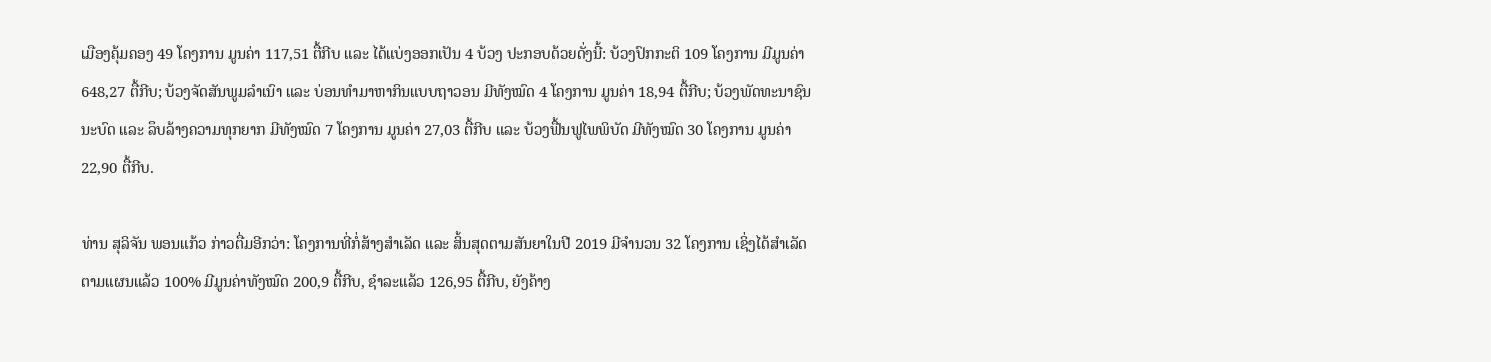ເມືອງຄຸ້ມຄອງ 49 ໂຄງການ ມູນຄ່າ 117,51 ຕື້ກີບ ແລະ ໄດ້ແບ່ງອອກເປັນ 4 ບ້ວງ ປະກອບດ້ວຍດັ່ງນີ້: ບ້ວງປົກກະຕິ 109 ໂຄງການ ມີມູນຄ່າ 648,27 ຕື້ກີບ; ບ້ວງຈັດສັນພູມລໍາເນົາ ແລະ ບ່ອນທຳມາຫາກິນແບບຖາວອນ ມີທັງໝົດ 4 ໂຄງການ ມູນຄ່າ 18,94 ຕື້ກີບ; ບ້ວງພັດທະນາຊົນນະບົດ ແລະ ລຶບລ້າງຄວາມທຸກຍາກ ມີທັງໝົດ 7 ໂຄງການ ມູນຄ່າ 27,03 ຕື້ກີບ ແລະ ບ້ວງຟື້ນຟູໄພພິບັດ ມີທັງໝົດ 30 ໂຄງການ ມູນຄ່າ 22,90 ຕື້ກີບ.

ທ່ານ ສຸລິຈັນ ພອນແກ້ວ ກ່າວຕື່ມອີກວ່າ: ໂຄງການທີ່ກໍ່ສ້າງສຳເລັດ ແລະ ສິ້ນສຸດຕາມສັນຍາໃນປີ 2019 ມີຈຳນວນ 32 ໂຄງການ ເຊິ່ງໄດ້ສຳເລັດຕາມແຜນແລ້ວ 100% ມີມູນຄ່າທັງໝົດ 200,9 ຕື້ກີບ, ຊຳລະແລ້ວ 126,95 ຕື້ກີບ, ຍັງຄ້າງ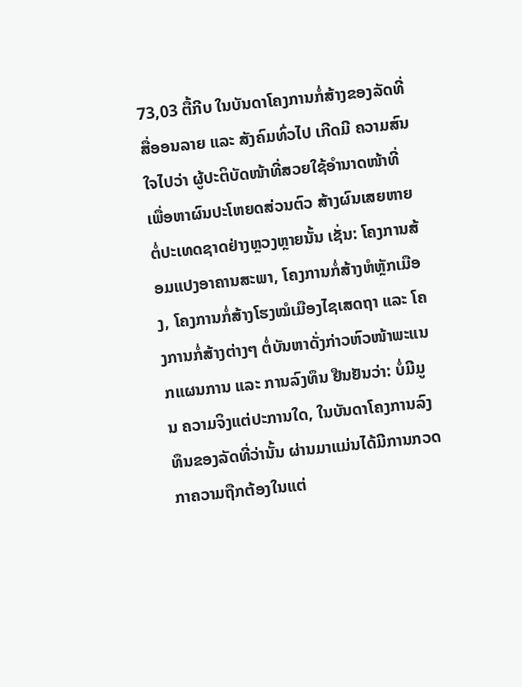73,03 ຕື້ກີບ ໃນບັນດາໂຄງການກໍ່ສ້າງຂອງລັດທີ່ສື່ອອນລາຍ ແລະ ສັງຄົມທົ່ວໄປ ເກີດມີ ຄວາມສົນໃຈໄປວ່າ ຜູ້ປະຕິບັດໜ້າທີ່ສວຍໃຊ້ອຳນາດໜ້າທີ່ເພື່ອຫາຜົນປະໂຫຍດສ່ວນຕົວ ສ້າງຜົນເສຍຫາຍຕໍ່ປະເທດຊາດຢ່າງຫຼວງຫຼາຍນັ້ນ ເຊັ່ນ: ໂຄງການສ້ອມແປງອາຄານສະພາ, ໂຄງການກໍ່ສ້າງຫໍຫຼັກເມືອງ, ໂຄງການກໍ່ສ້າງໂຮງໝໍເມືອງໄຊເສດຖາ ແລະ ໂຄງການກໍ່ສ້າງຕ່າງໆ ຕໍ່ບັນຫາດັ່ງກ່າວຫົວໜ້າພະແນກແຜນການ ແລະ ການລົງທຶນ ຢືນຢັນວ່າ: ບໍ່ມີມູນ ຄວາມຈິງແຕ່ປະການໃດ, ໃນບັນດາໂຄງການລົງທຶນຂອງລັດທີ່ວ່ານັ້ນ ຜ່ານມາແມ່ນໄດ້ມີການກວດກາຄວາມຖືກຕ້ອງໃນແຕ່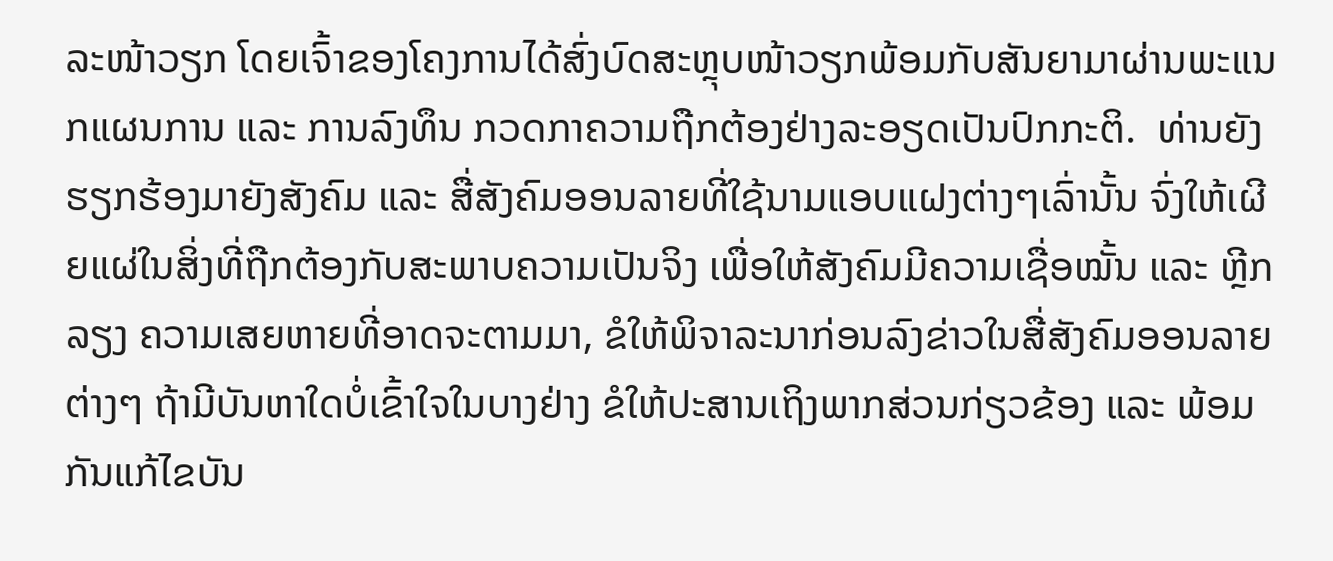ລະໜ້າວຽກ ໂດຍເຈົ້າຂອງໂຄງການໄດ້ສົ່ງບົດສະຫຼຸບໜ້າວຽກພ້ອມກັບສັນຍາມາຜ່ານພະແນກແຜນການ ແລະ ການລົງທຶນ ກວດກາຄວາມຖືກຕ້ອງຢ່າງລະອຽດເປັນປົກກະຕິ.  ທ່ານຍັງຮຽກຮ້ອງມາຍັງສັງຄົມ ແລະ ສື່ສັງຄົມອອນລາຍທີ່ໃຊ້ນາມແອບແຝງຕ່າງໆເລົ່ານັ້ນ ຈົ່ງໃຫ້ເຜີຍແຜ່ໃນສິ່ງທີ່ຖືກຕ້ອງກັບສະພາບຄວາມເປັນຈິງ ເພື່ອໃຫ້ສັງຄົມມີຄວາມເຊື່ອໝັ້ນ ແລະ ຫຼີກລຽງ ຄວາມເສຍຫາຍທີ່ອາດຈະຕາມມາ, ຂໍໃຫ້ພິຈາລະນາກ່ອນລົງຂ່າວໃນສື່ສັງຄົມອອນລາຍຕ່າງໆ ຖ້າມີບັນຫາໃດບໍ່ເຂົ້າໃຈໃນບາງຢ່າງ ຂໍໃຫ້ປະສານເຖິງພາກສ່ວນກ່ຽວຂ້ອງ ແລະ ພ້ອມກັນແກ້ໄຂບັນ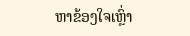ຫາຂ້ອງໃຈເຫຼົ່າ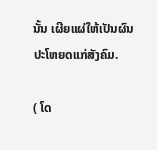ນັ້ນ ເຜີຍແຜ່ໃຫ້ເປັນຜົນປະໂຫຍດແກ່ສັງຄົມ.

( ໂດ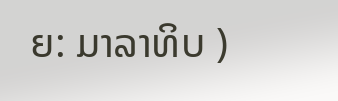ຍ: ມາລາທິບ )